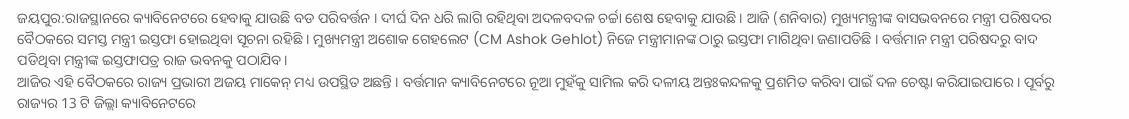ଜୟପୁର:ରାଜସ୍ଥାନରେ କ୍ୟାବିନେଟରେ ହେବାକୁ ଯାଉଛି ବଡ ପରିବର୍ତ୍ତନ । ଦୀର୍ଘ ଦିନ ଧରି ଲାଗି ରହିଥିବା ଅଦଳବଦଳ ଚର୍ଚ୍ଚା ଶେଷ ହେବାକୁ ଯାଉଛି । ଆଜି (ଶନିବାର) ମୁଖ୍ୟମନ୍ତ୍ରୀଙ୍କ ବାସଭବନରେ ମନ୍ତ୍ରୀ ପରିଷଦର ବୈଠକରେ ସମସ୍ତ ମନ୍ତ୍ରୀ ଇସ୍ତଫା ହୋଇଥିବା ସୂଚନା ରହିଛି । ମୁଖ୍ୟମନ୍ତ୍ରୀ ଅଶୋକ ଗେହଲେଟ (CM Ashok Gehlot) ନିଜେ ମନ୍ତ୍ରୀମାନଙ୍କ ଠାରୁ ଇସ୍ତଫା ମାଗିଥିବା ଜଣାପଡିଛି । ବର୍ତ୍ତମାନ ମନ୍ତ୍ରୀ ପରିଷଦରୁ ବାଦ ପଡିଥିବା ମନ୍ତ୍ରୀଙ୍କ ଇସ୍ତଫାପତ୍ର ରାଜ ଭବନକୁ ପଠାଯିବ।
ଆଜିର ଏହି ବୈଠକରେ ରାଜ୍ୟ ପ୍ରଭାରୀ ଅଜୟ ମାକେନ୍ ମଧ୍ୟ ଉପସ୍ଥିତ ଅଛନ୍ତି । ବର୍ତ୍ତମାନ କ୍ୟାବିନେଟରେ ନୂଆ ମୁହଁକୁ ସାମିଲ କରି ଦଳୀୟ ଅନ୍ତଃକନ୍ଦଳକୁ ପ୍ରଶମିତ କରିବା ପାଇଁ ଦଳ ଚେଷ୍ଟା କରିଯାଇପାରେ । ପୂର୍ବରୁ ରାଜ୍ୟର 13 ଟି ଜିଲ୍ଲା କ୍ୟାବିନେଟରେ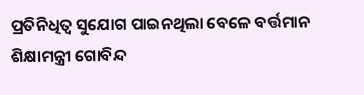ପ୍ରତିନିଧିତ୍ୱ ସୁଯୋଗ ପାଇନଥିଲା ବେଳେ ବର୍ତ୍ତମାନ ଶିକ୍ଷାମନ୍ତ୍ରୀ ଗୋବିନ୍ଦ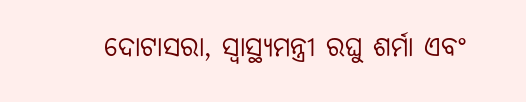ଦୋଟାସରା, ସ୍ୱାସ୍ଥ୍ୟମନ୍ତ୍ରୀ ରଘୁ ଶର୍ମା ଏବଂ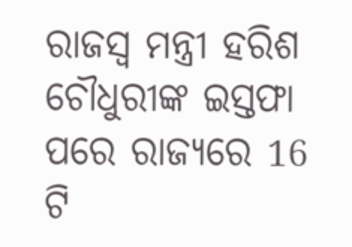ରାଜସ୍ୱ ମନ୍ତ୍ରୀ ହରିଶ ଚୌଧୁରୀଙ୍କ ଇସ୍ତଫା ପରେ ରାଜ୍ୟରେ 16 ଟି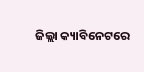ଜିଲ୍ଲା କ୍ୟାବିନେଟରେ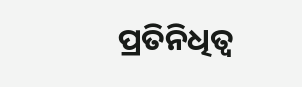ପ୍ରତିନିଧିତ୍ୱ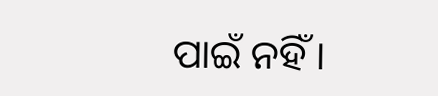ପାଇଁ ନହିଁ ।